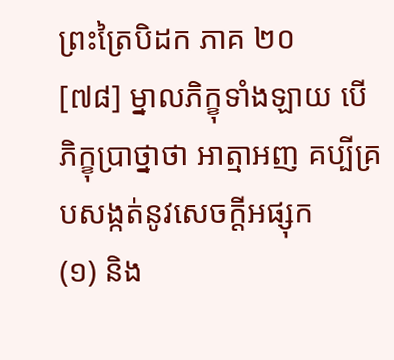ព្រះត្រៃបិដក ភាគ ២០
[៧៨] ម្នាលភិក្ខុទាំងឡាយ បើភិក្ខុប្រាថ្នាថា អាត្មាអញ គប្បីគ្របសង្កត់នូវសេចក្តីអផ្សុក
(១) និង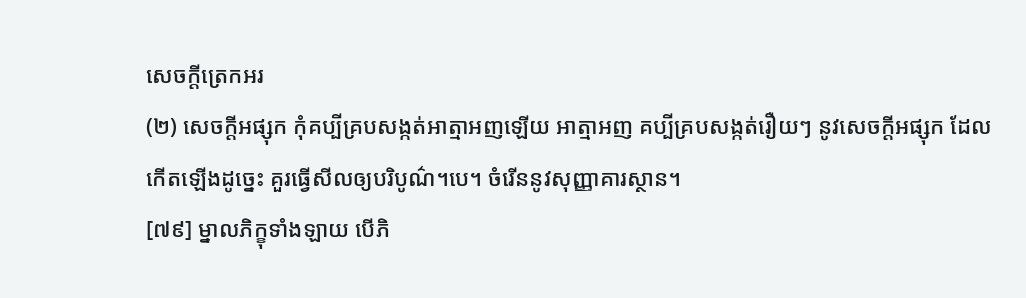សេចក្តីត្រេកអរ
(២) សេចក្តីអផ្សុក កុំគប្បីគ្របសង្កត់អាត្មាអញឡើយ អាត្មាអញ គប្បីគ្របសង្កត់រឿយៗ នូវសេចក្តីអផ្សុក ដែលកើតឡើងដូច្នេះ គួរធ្វើសីលឲ្យបរិបូណ៌។បេ។ ចំរើននូវសុញ្ញាគារស្ថាន។
[៧៩] ម្នាលភិក្ខុទាំងឡាយ បើភិ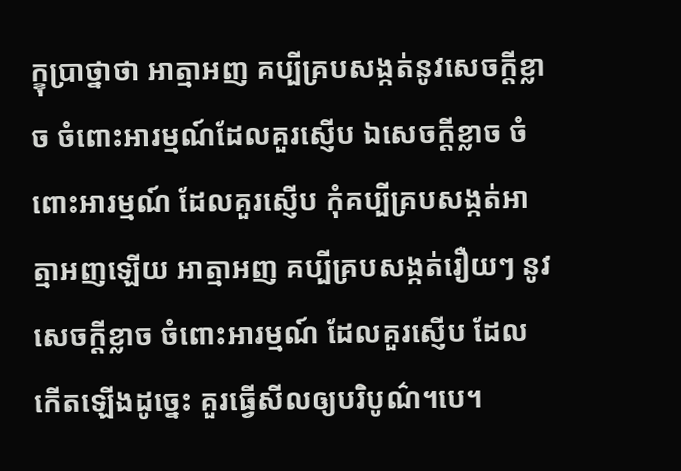ក្ខុប្រាថ្នាថា អាត្មាអញ គប្បីគ្របសង្កត់នូវសេចក្តីខ្លាច ចំពោះអារម្មណ៍ដែលគួរស្ញើប ឯសេចក្តីខ្លាច ចំពោះអារម្មណ៍ ដែលគួរស្ញើប កុំគប្បីគ្របសង្កត់អាត្មាអញឡើយ អាត្មាអញ គប្បីគ្របសង្កត់រឿយៗ នូវសេចក្តីខ្លាច ចំពោះអារម្មណ៍ ដែលគួរស្ញើប ដែលកើតឡើងដូច្នេះ គួរធ្វើសីលឲ្យបរិបូណ៌។បេ។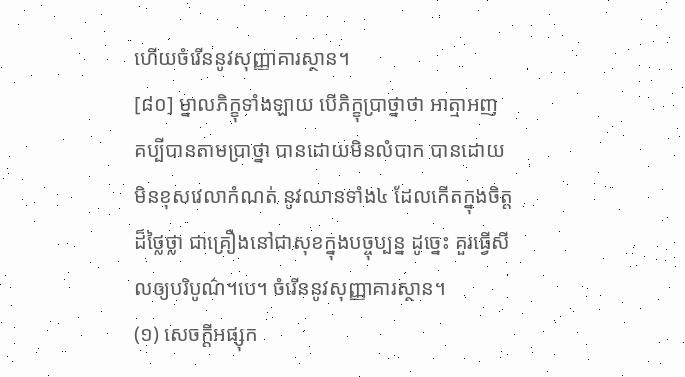ហើយចំរើននូវសុញ្ញាគារស្ថាន។
[៨០] ម្នាលភិក្ខុទាំងឡាយ បើភិក្ខុប្រាថ្នាថា អាត្មាអញ គប្បីបានតាមប្រាថ្នា បានដោយមិនលំបាក បានដោយមិនខុសវេលាកំណត់ នូវឈានទាំង៤ ដែលកើតក្នុងចិត្តដ៏ថ្លៃថ្លា ជាគ្រឿងនៅជាសុខក្នុងបច្ចុប្បន្ន ដូច្នេះ គួរធ្វើសីលឲ្យបរិបូណ៌។បេ។ ចំរើននូវសុញ្ញាគារស្ថាន។
(១) សេចក្តីអផ្សុក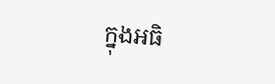ក្នុងអធិ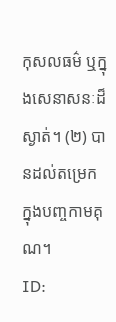កុសលធម៌ ឬក្នុងសេនាសនៈដ៏ស្ងាត់។ (២) បានដល់តម្រេក ក្នុងបញ្ចកាមគុណ។
ID: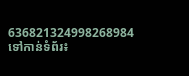636821324998268984
ទៅកាន់ទំព័រ៖